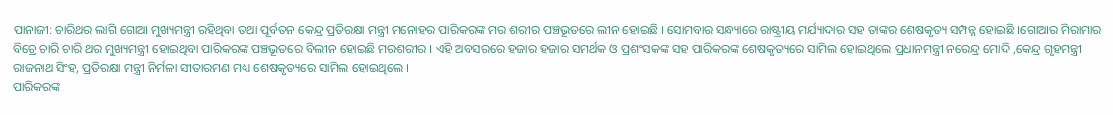ପାନାଜୀ: ଚାରିଥର ଲାଗି ଗୋଆ ମୁଖ୍ୟମନ୍ତ୍ରୀ ରହିଥିବା ତଥା ପୂର୍ବତନ କେନ୍ଦ୍ର ପ୍ରତିରକ୍ଷା ମନ୍ତ୍ରୀ ମନୋହର ପାରିକରଙ୍କ ମର ଶରୀର ପଞ୍ଚଭୂତରେ ଲୀନ ହୋଇଛି । ସୋମବାର ସନ୍ଧ୍ୟାରେ ରାଷ୍ଟ୍ରୀୟ ମର୍ଯ୍ୟାଦାର ସହ ତାଙ୍କର ଶେଷକୃତ୍ୟ ସମ୍ପନ୍ନ ହୋଇଛି ।ଗୋଆର ମିରାମାର ବିଚ୍ରେ ଚାରି ଚାରି ଥର ମୁଖ୍ୟମନ୍ତ୍ରୀ ହୋଇଥିବା ପାରିକରଙ୍କ ପଞ୍ଚଭୂତରେ ବିଲୀନ ହୋଇଛି ମରଶରୀର । ଏହି ଅବସରରେ ହଜାର ହଜାର ସମର୍ଥକ ଓ ପ୍ରଶଂସକଙ୍କ ସହ ପାରିକରଙ୍କ ଶେଷକୃତ୍ୟରେ ସାମିଲ ହୋଇଥିଲେ ପ୍ରଧାନମନ୍ତ୍ରୀ ନରେନ୍ଦ୍ର ମୋଦି ,କେନ୍ଦ୍ର ଗୃହମନ୍ତ୍ରୀ ରାଜନାଥ ସିଂହ, ପ୍ରତିରକ୍ଷା ମନ୍ତ୍ରୀ ନିର୍ମଳା ସୀତାରମଣ ମଧ୍ୟ ଶେଷକୃତ୍ୟରେ ସାମିଲ ହୋଇଥିଲେ ।
ପାରିକରଙ୍କ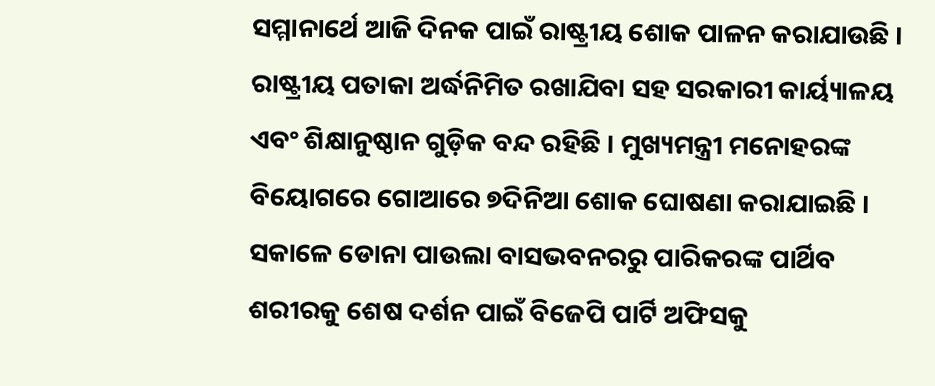ସମ୍ମାନାର୍ଥେ ଆଜି ଦିନକ ପାଇଁ ରାଷ୍ଟ୍ରୀୟ ଶୋକ ପାଳନ କରାଯାଉଛି । ରାଷ୍ଟ୍ରୀୟ ପତାକା ଅର୍ଦ୍ଧନିମିତ ରଖାଯିବା ସହ ସରକାରୀ କାର୍ୟ୍ୟାଳୟ ଏବଂ ଶିକ୍ଷାନୁଷ୍ଠାନ ଗୁଡ଼ିକ ବନ୍ଦ ରହିଛି । ମୁଖ୍ୟମନ୍ତ୍ରୀ ମନୋହରଙ୍କ ବିୟୋଗରେ ଗୋଆରେ ୭ଦିନିଆ ଶୋକ ଘୋଷଣା କରାଯାଇଛି । ସକାଳେ ଡୋନା ପାଉଲା ବାସଭବନରରୁ ପାରିକରଙ୍କ ପାର୍ଥିବ ଶରୀରକୁ ଶେଷ ଦର୍ଶନ ପାଇଁ ବିଜେପି ପାର୍ଟି ଅଫିସକୁ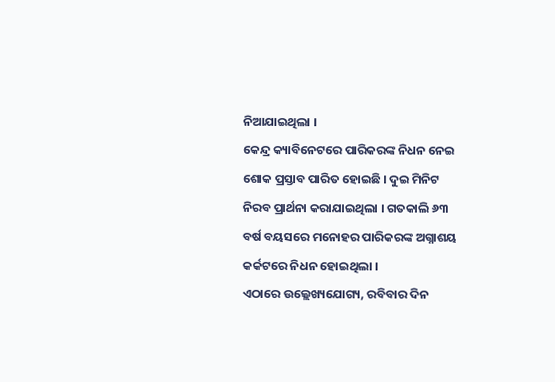ନିଆଯାଇଥିଲା ।
କେନ୍ଦ୍ର କ୍ୟାବିନେଟରେ ପାରିକରଙ୍କ ନିଧନ ନେଇ ଶୋକ ପ୍ରସ୍ତାବ ପାରିତ ହୋଇଛି । ଦୁଇ ମିନିଟ ନିରବ ପ୍ରାର୍ଥନା କରାଯାଇଥିଲା । ଗତକାଲି ୬୩ ବର୍ଷ ବୟସରେ ମନୋହର ପାରିକରଙ୍କ ଅଗ୍ନାଶୟ କର୍କଟରେ ନିଧନ ହୋଇଥିଲା ।
ଏଠାରେ ଉଲ୍ଲେଖ୍ୟଯୋଗ୍ୟ, ରବିବାର ଦିନ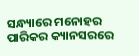ସନ୍ଧ୍ୟାରେ ମନୋହର ପାରିକର କ୍ୟାନସରରେ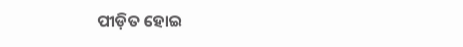ପୀଡ଼ିତ ହୋଇ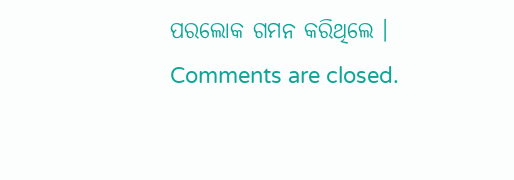ପରଲୋକ ଗମନ କରିଥିଲେ ।
Comments are closed.